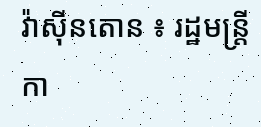វ៉ាស៊ីនតោន ៖ រដ្ឋមន្ត្រីកា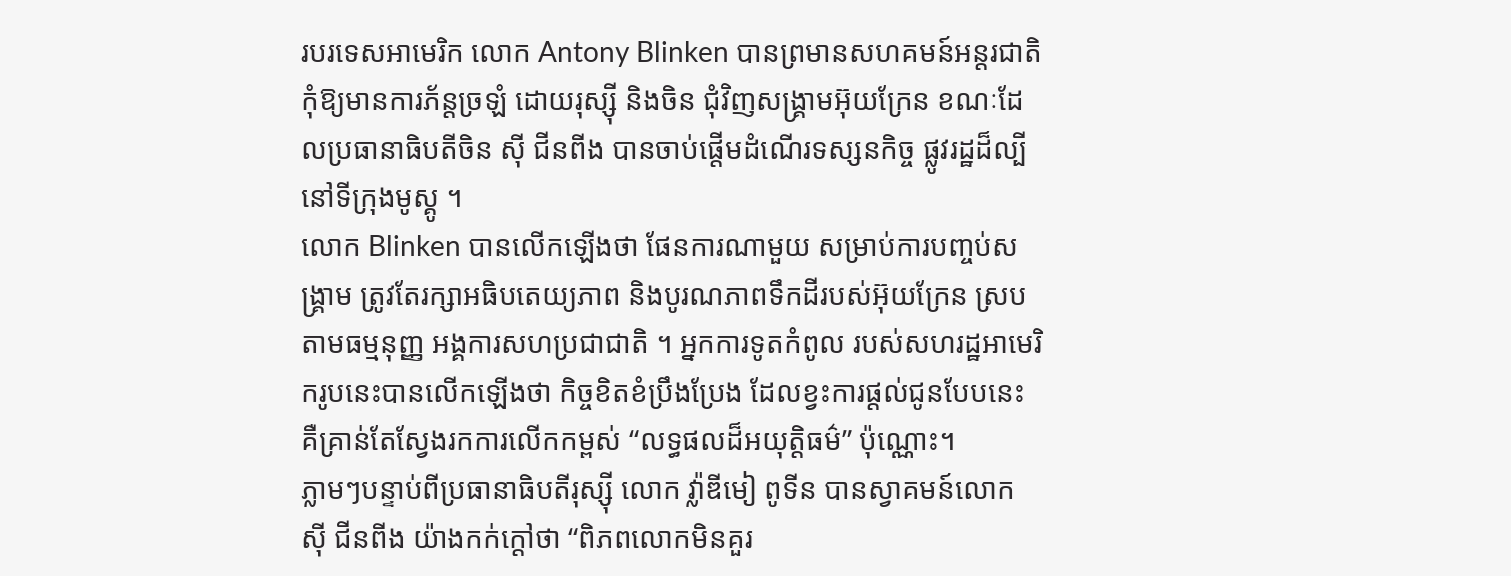របរទេសអាមេរិក លោក Antony Blinken បានព្រមានសហគមន៍អន្តរជាតិ កុំឱ្យមានការភ័ន្តច្រឡំ ដោយរុស្ស៊ី និងចិន ជុំវិញសង្គ្រាមអ៊ុយក្រែន ខណៈដែលប្រធានាធិបតីចិន ស៊ី ជីនពីង បានចាប់ផ្តើមដំណើរទស្សនកិច្ច ផ្លូវរដ្ឋដ៏ល្បីនៅទីក្រុងមូស្គូ ។
លោក Blinken បានលើកឡើងថា ផែនការណាមួយ សម្រាប់ការបញ្ចប់សង្រ្គាម ត្រូវតែរក្សាអធិបតេយ្យភាព និងបូរណភាពទឹកដីរបស់អ៊ុយក្រែន ស្របតាមធម្មនុញ្ញ អង្គការសហប្រជាជាតិ ។ អ្នកការទូតកំពូល របស់សហរដ្ឋអាមេរិករូបនេះបានលើកឡើងថា កិច្ចខិតខំប្រឹងប្រែង ដែលខ្វះការផ្តល់ជូនបែបនេះ គឺគ្រាន់តែស្វែងរកការលើកកម្ពស់ “លទ្ធផលដ៏អយុត្តិធម៌” ប៉ុណ្ណោះ។
ភ្លាមៗបន្ទាប់ពីប្រធានាធិបតីរុស្ស៊ី លោក វ្ល៉ាឌីមៀ ពូទីន បានស្វាគមន៍លោក ស៊ី ជីនពីង យ៉ាងកក់ក្តៅថា “ពិភពលោកមិនគួរ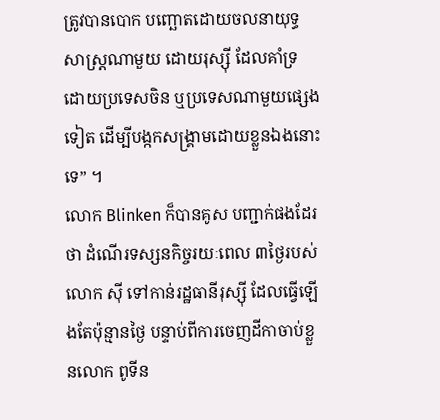ត្រូវបានបោក បញ្ឆោតដោយចលនាយុទ្ធសាស្ត្រណាមួយ ដោយរុស្ស៊ី ដែលគាំទ្រ ដោយប្រទេសចិន ឬប្រទេសណាមួយផ្សេងទៀត ដើម្បីបង្កកសង្រ្គាមដោយខ្លួនឯងនោះទេ” ។
លោក Blinken ក៏បានគូស បញ្ជាក់ផងដែរថា ដំណើរទស្សនកិច្ចរយៈពេល ៣ថ្ងៃរបស់លោក ស៊ី ទៅកាន់រដ្ឋធានីរុស្ស៊ី ដែលធ្វើឡើងតែប៉ុន្មានថ្ងៃ បន្ទាប់ពីការចេញដីកាចាប់ខ្លួនលោក ពូទីន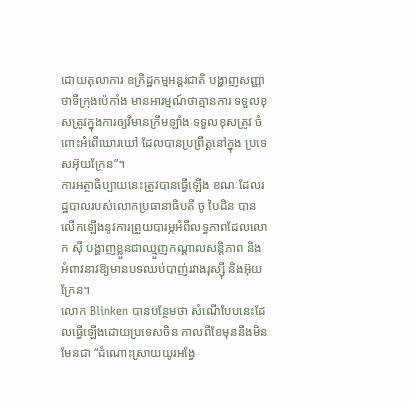ដោយតុលាការ ឧក្រិដ្ឋកម្មអន្តរជាតិ បង្ហាញសញ្ញាថាទីក្រុងប៉េកាំង មានអារម្មណ៍ថាគ្មានការ ទទួលខុសត្រូវក្នុងការឲ្យវិមានក្រឹមឡាំង ទទួលខុសត្រូវ ចំពោះអំពើឃោរឃៅ ដែលបានប្រព្រឹត្តនៅក្នុង ប្រទេសអ៊ុយក្រែន”។
ការអត្ថាធិប្បាយនេះត្រូវបានធ្វើឡើង ខណៈដែលរដ្ឋបាលរបស់លោកប្រធានាធិបតី ចូ បៃដិន បានលើកឡើងនូវការព្រួយបារម្ភអំពីលទ្ធភាពដែលលោក ស៊ី បង្ហាញខ្លួនជាឈ្មួញកណ្តាលសន្តិភាព និងអំពាវនាវឱ្យមានបទឈប់បាញ់រវាងរុស្ស៊ី និងអ៊ុយក្រែន។
លោក Blinken បានបន្ថែមថា សំណើបែបនេះដែលធ្វើឡើងដោយប្រទេសចិន កាលពីខែមុននឹងមិនមែនជា “ដំណោះស្រាយយូរអង្វែ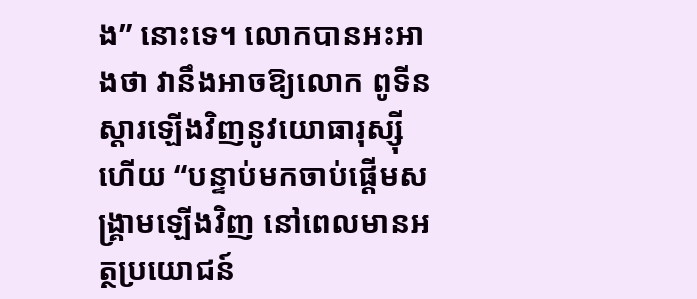ង” នោះទេ។ លោកបានអះអាងថា វានឹងអាចឱ្យលោក ពូទីន ស្តារឡើងវិញនូវយោធារុស្ស៊ី ហើយ “បន្ទាប់មកចាប់ផ្តើមសង្រ្គាមឡើងវិញ នៅពេលមានអត្ថប្រយោជន៍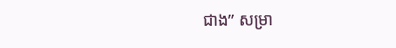ជាង” សម្រា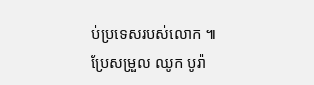ប់ប្រទេសរបស់លោក ៕
ប្រែសម្រួល ឈូក បូរ៉ា